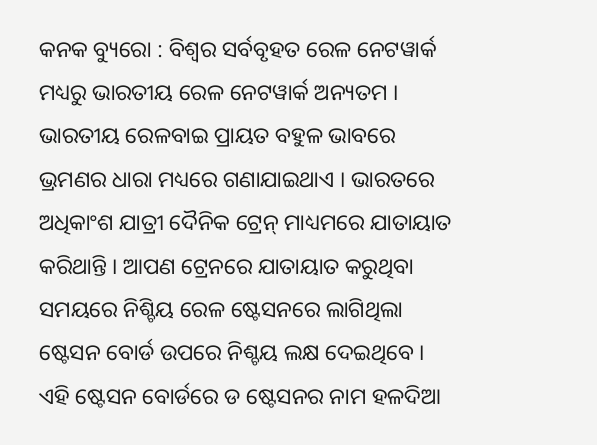କନକ ବ୍ୟୁରୋ : ବିଶ୍ୱର ସର୍ବବୃହତ ରେଳ ନେଟୱାର୍କ ମଧ୍ୟରୁ ଭାରତୀୟ ରେଳ ନେଟୱାର୍କ ଅନ୍ୟତମ । ଭାରତୀୟ ରେଳବାଇ ପ୍ରାୟତ ବହୁଳ ଭାବରେ ଭ୍ରମଣର ଧାରା ମଧ୍ୟରେ ଗଣାଯାଇଥାଏ । ଭାରତରେ ଅଧିକାଂଶ ଯାତ୍ରୀ ଦୈନିକ ଟ୍ରେନ୍ ମାଧ୍ୟମରେ ଯାତାୟାତ କରିଥାନ୍ତି । ଆପଣ ଟ୍ରେନରେ ଯାତାୟାତ କରୁଥିବା ସମୟରେ ନିଶ୍ଚିୟ ରେଳ ଷ୍ଟେସନରେ ଲାଗିଥିଲା ଷ୍ଟେସନ ବୋର୍ଡ ଉପରେ ନିଶ୍ଚୟ ଲକ୍ଷ ଦେଇଥିବେ । ଏହି ଷ୍ଟେସନ ବୋର୍ଡରେ ଡ ଷ୍ଟେସନର ନାମ ହଳଦିଆ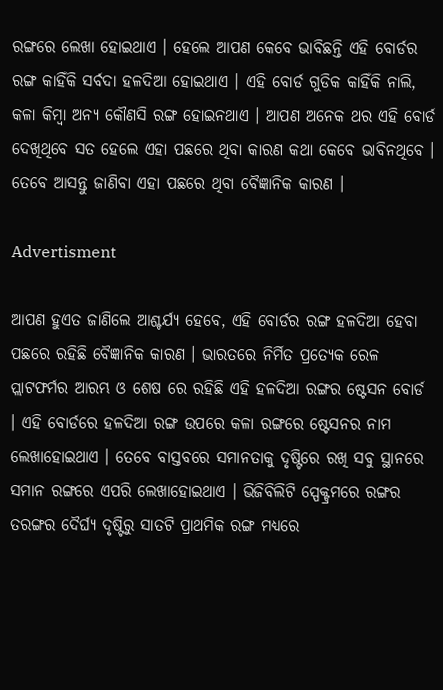ରଙ୍ଗରେ ଲେଖା ହୋଇଥାଏ । ହେଲେ ଆପଣ କେବେ ଭାବିଛନ୍ତି ଏହି ବୋର୍ଡର ରଙ୍ଗ କାହିଁକି ସର୍ବଦା ହଳଦିଆ ହୋଇଥାଏ । ଏହି ବୋର୍ଡ ଗୁଡିକ କାହିଁକି ନାଲି, କଳା କିମ୍ବା ଅନ୍ୟ କୌଣସି ରଙ୍ଗ ହୋଇନଥାଏ । ଆପଣ ଅନେକ ଥର ଏହି ବୋର୍ଡ ଦେଖିଥିବେ ସତ ହେଲେ ଏହା ପଛରେ ଥିବା କାରଣ କଥା କେବେ ଭାବିନଥିବେ । ତେବେ ଆସନ୍ତୁ ଜାଣିବା ଏହା ପଛରେ ଥିବା ବୈଜ୍ଞାନିକ କାରଣ ।

Advertisment

ଆପଣ ହୁଏତ ଜାଣିଲେ ଆଶ୍ଚର୍ଯ୍ୟ ହେବେ, ଏହି ବୋର୍ଡର ରଙ୍ଗ ହଳଦିଆ ହେବା ପଛରେ ରହିଛି ବୈଜ୍ଞାନିକ କାରଣ । ଭାରତରେ ନିର୍ମିତ ପ୍ରତ୍ୟେକ ରେଳ ପ୍ଲାଟଫର୍ମର ଆରମ୍ଭ ଓ ଶେଷ ରେ ରହିଛି ଏହି ହଳଦିଆ ରଙ୍ଗର ଷ୍ଟେସନ ବୋର୍ଡ । ଏହି ବୋର୍ଡରେ ହଳଦିଆ ରଙ୍ଗ ଉପରେ କଳା ରଙ୍ଗରେ ଷ୍ଟେସନର ନାମ ଲେଖାହୋଇଥାଏ । ତେବେ ବାସ୍ତବରେ ସମାନତାକୁ ଦୃଷ୍ଟିରେ ରଖି ସବୁ ସ୍ଥାନରେ ସମାନ ରଙ୍ଗରେ ଏପରି ଲେଖାହୋଇଥାଏ । ଭିଜିବିଲିଟି ସ୍ପେକ୍ଟ୍ରମରେ ରଙ୍ଗର ତରଙ୍ଗର ଦୈର୍ଘ୍ୟ ଦୃଷ୍ଟିରୁ ସାତଟି ପ୍ରାଥମିକ ରଙ୍ଗ ମଧ୍ୟରେ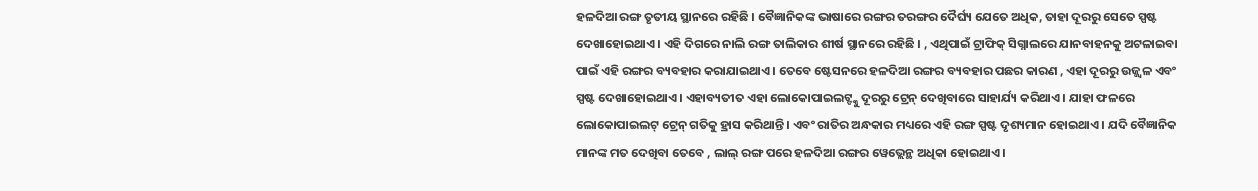ହଳଦିଆ ରଙ୍ଗ ତୃତୀୟ ସ୍ଥାନରେ ରହିଛି । ବୈଜ୍ଞାନିକଙ୍କ ଭାଷାରେ ରଙ୍ଗର ତରଙ୍ଗର ଦୈର୍ଘ୍ୟ ଯେତେ ଅଧିକ, ତାହା ଦୂରରୁ ସେତେ ସ୍ପଷ୍ଟ ଦେଖାହୋଇଥାଏ । ଏହି ଦିଗରେ ନାଲି ରଙ୍ଗ ତାଲିକାର ଶୀର୍ଷ ସ୍ଥାନରେ ରହିଛି । , ଏଥିପାଇଁ ଟ୍ରାଫିକ୍ ସିଗ୍ନାଲରେ ଯାନବାହନକୁ ଅଟଳାଇବା ପାଇଁ ଏହି ରଙ୍ଗର ବ୍ୟବହାର କରାଯାଇଥାଏ । ତେବେ ଷ୍ଟେସନରେ ହଳଦିଆ ରଙ୍ଗର ବ୍ୟବହାର ପଛର କାରଣ , ଏହା ଦୂରରୁ ଉଜ୍ଜ୍ୱଳ ଏବଂ ସ୍ପଷ୍ଟ ଦେଖାହୋଇଥାଏ । ଏହାବ୍ୟତୀତ ଏହା ଲୋକୋପାଇଲଟ୍ଙ୍କୁ ଦୂରରୁ ଟ୍ରେନ୍ ଦେଖିବାରେ ସାହାର୍ଯ୍ୟ କରିଥାଏ । ଯାହା ଫଳରେ ଲୋକୋପାଇଲଟ୍ ଟ୍ରେନ୍ ଗତିକୁ ହ୍ରାସ କରିଥାନ୍ତି । ଏବଂ ରାତିର ଅନ୍ଧକାର ମଧ୍ୟରେ ଏହି ରଙ୍ଗ ସ୍ପଷ୍ଟ ଦୃଶ୍ୟମାନ ହୋଇଥାଏ । ଯଦି ବୈଜ୍ଞାନିକ ମାନଙ୍କ ମତ ଦେଖିବା ତେବେ , ଲାଲ୍ ରଙ୍ଗ ପରେ ହଳଦିଆ ରଙ୍ଗର ୱେଭ୍ଲେନ୍ଥ ଅଧିକା ହୋଇଥାଏ ।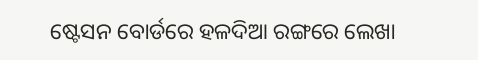ଷ୍ଟେସନ ବୋର୍ଡରେ ହଳଦିଆ ରଙ୍ଗରେ ଲେଖା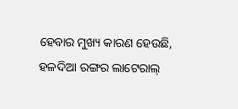ହେବାର ମୁଖ୍ୟ କାରଣ ହେଉଛି, ହଳଦିଆ ରଙ୍ଗର ଲାଟେରାଲ୍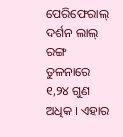ପେରିଫେରାଲ୍ ଦର୍ଶନ ଲାଲ୍ ରଙ୍ଗ ତୁଳନାରେ ୧,୨୪ ଗୁଣ ଅଧିକ । ଏହାର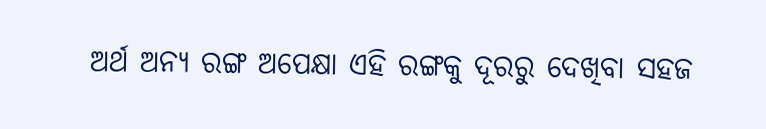ଅର୍ଥ ଅନ୍ୟ ରଙ୍ଗ ଅପେକ୍ଷା ଏହି ରଙ୍ଗକୁ ଦୂରରୁ ଦେଖିବା ସହଜ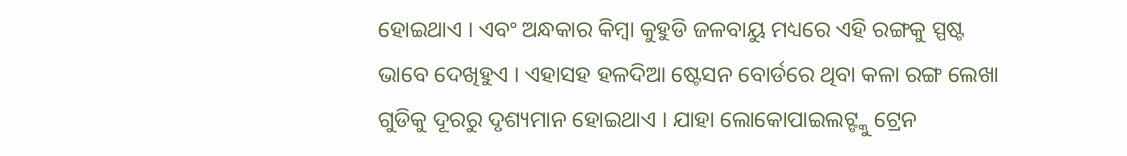ହୋଇଥାଏ । ଏବଂ ଅନ୍ଧକାର କିମ୍ବା କୁହୁଡି ଜଳବାୟୁ ମଧ୍ୟରେ ଏହି ରଙ୍ଗକୁ ସ୍ପଷ୍ଟ ଭାବେ ଦେଖିହୁଏ । ଏହାସହ ହଳଦିଆ ଷ୍ଟେସନ ବୋର୍ଡରେ ଥିବା କଳା ରଙ୍ଗ ଲେଖା ଗୁଡିକୁ ଦୂରରୁ ଦୃଶ୍ୟମାନ ହୋଇଥାଏ । ଯାହା ଲୋକୋପାଇଲଟ୍ଙ୍କୁ ଟ୍ରେନ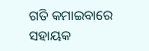ଗତି କମାଇବାରେ ସହାୟକ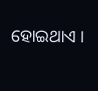ହୋଇଥାଏ ।